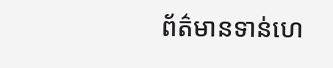ព័ត៌មានទាន់ហេ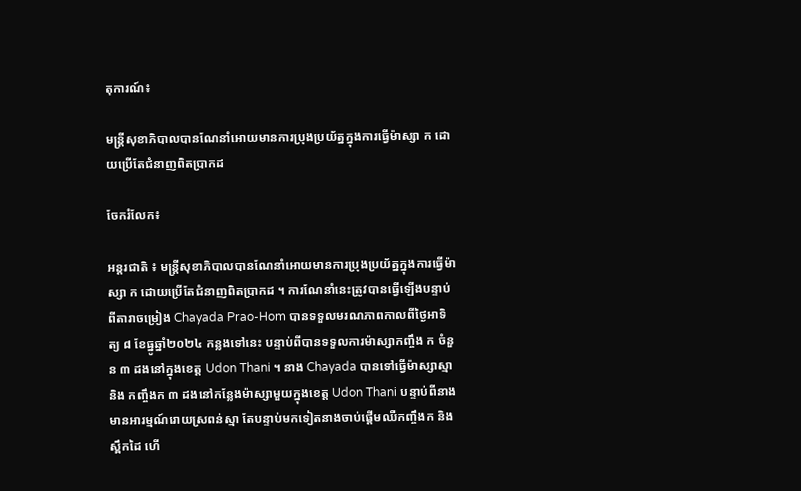តុការណ៍៖

មន្ត្រីសុខាភិបាលបានណែនាំអោយមានការប្រុងប្រយ័ត្នក្នុងការធ្វើម៉ាស្សា ក ដោយប្រើតែជំនាញពិតប្រាកដ

ចែករំលែក៖

អន្តរជាតិ ៖ មន្ត្រីសុខាភិបាលបានណែនាំអោយមានការប្រុងប្រយ័ត្នក្នុងការធ្វើម៉ាស្សា ក ដោយប្រើតែជំនាញពិតប្រាកដ ។ ការណែនាំនេះត្រូវបានធ្វើឡើងបន្ទាប់ពីតារាចម្រៀង Chayada Prao-Hom បានទទួលមរណភាពកាលពីថ្ងៃអាទិត្យ ៨ ខែធ្នូឆ្នាំ២០២៤ កន្លងទៅនេះ បន្ទាប់ពីបានទទួលការម៉ាស្សាកញ្ចឹង ក ចំនួន ៣ ដងនៅក្នុងខេត្ត Udon Thani ។ នាង Chayada បានទៅធ្វើម៉ាស្សាស្មា និង កញ្ចឹងក ៣ ដងនៅកន្លែងម៉ាស្សាមួយក្នុងខេត្ត Udon Thani បន្ទាប់ពីនាងមានអារម្មណ៍រោយស្រពន់ស្មា តែបន្ទាប់មកទៀតនាងចាប់ផ្តើមឈឺកញ្ចឹងក និង ស្ពឹកដៃ ហើ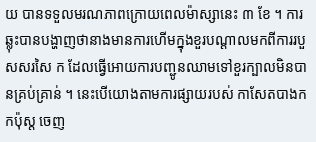យ បានទទួលមរណភាពក្រោយពេលម៉ាស្សានេះ ៣ ខែ ។ ការឆ្លុះបានបង្ហាញថានាងមានការហើមក្នុងខួរបណ្តាលមកពីការរបួសសរសៃ ក ដែលធ្វើអោយការបញ្ជូនឈាមទៅខួរក្បាលមិនបានគ្រប់គ្រាន់ ។ នេះបើយោងតាមការផ្សាយរបស់ កាសែតបាងកកប៉ុស្ត ចេញ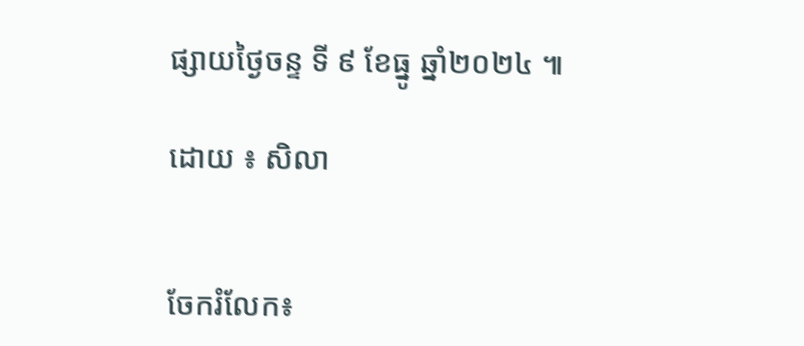ផ្សាយថ្ងៃចន្ទ ទី ៩ ខែធ្នូ ឆ្នាំ២០២៤ ៕

ដោយ ៖ សិលា


ចែករំលែក៖